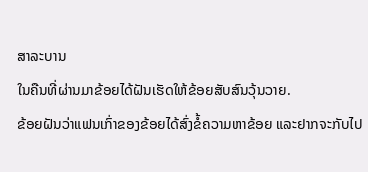ສາລະບານ
ໃນຄືນທີ່ຜ່ານມາຂ້ອຍໄດ້ຝັນເຮັດໃຫ້ຂ້ອຍສັບສົນວຸ້ນວາຍ.
ຂ້ອຍຝັນວ່າແຟນເກົ່າຂອງຂ້ອຍໄດ້ສົ່ງຂໍ້ຄວາມຫາຂ້ອຍ ແລະຢາກຈະກັບໄປ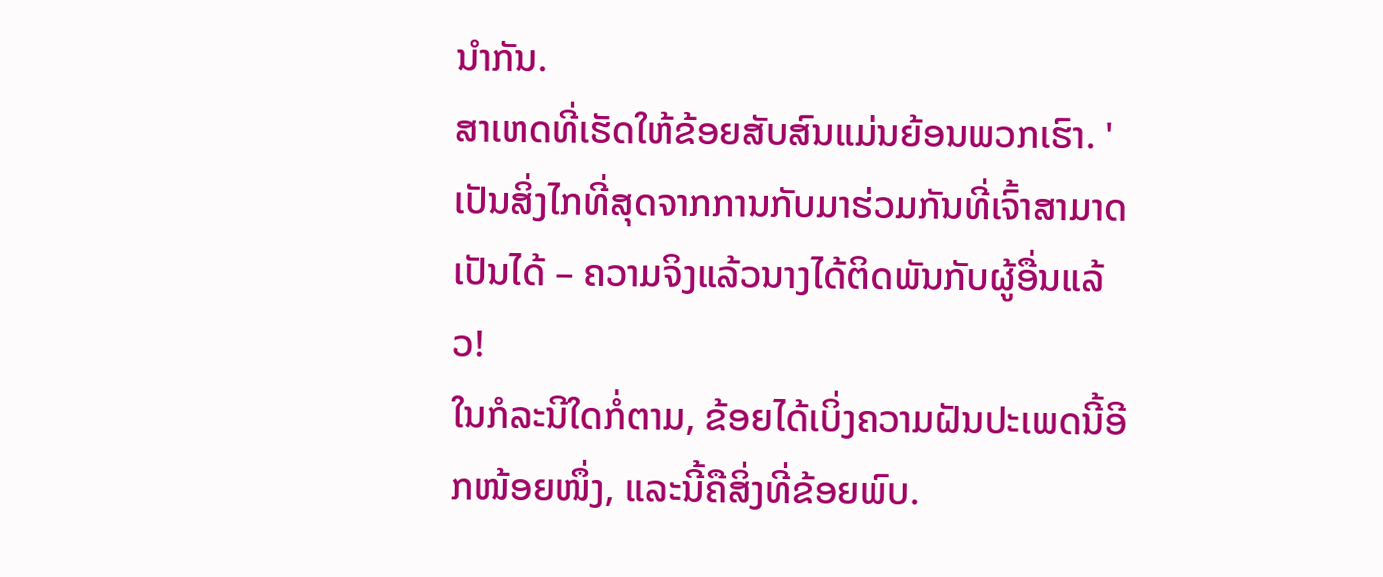ນຳກັນ.
ສາເຫດທີ່ເຮັດໃຫ້ຂ້ອຍສັບສົນແມ່ນຍ້ອນພວກເຮົາ. 'ເປັນສິ່ງໄກທີ່ສຸດຈາກການກັບມາຮ່ວມກັນທີ່ເຈົ້າສາມາດເປັນໄດ້ – ຄວາມຈິງແລ້ວນາງໄດ້ຕິດພັນກັບຜູ້ອື່ນແລ້ວ!
ໃນກໍລະນີໃດກໍ່ຕາມ, ຂ້ອຍໄດ້ເບິ່ງຄວາມຝັນປະເພດນີ້ອີກໜ້ອຍໜຶ່ງ, ແລະນີ້ຄືສິ່ງທີ່ຂ້ອຍພົບ.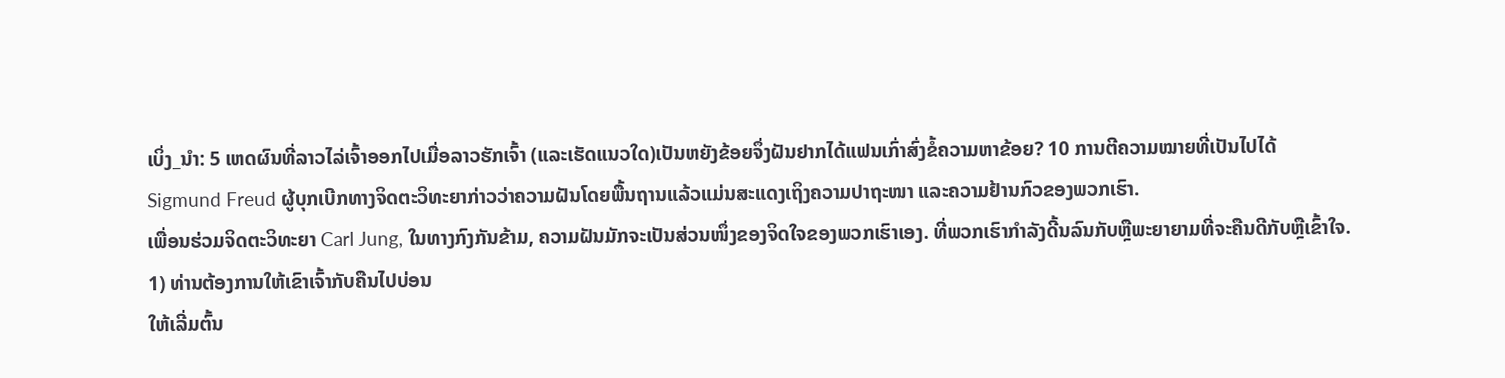ເບິ່ງ_ນຳ: 5 ເຫດຜົນທີ່ລາວໄລ່ເຈົ້າອອກໄປເມື່ອລາວຮັກເຈົ້າ (ແລະເຮັດແນວໃດ)ເປັນຫຍັງຂ້ອຍຈຶ່ງຝັນຢາກໄດ້ແຟນເກົ່າສົ່ງຂໍ້ຄວາມຫາຂ້ອຍ? 10 ການຕີຄວາມໝາຍທີ່ເປັນໄປໄດ້
Sigmund Freud ຜູ້ບຸກເບີກທາງຈິດຕະວິທະຍາກ່າວວ່າຄວາມຝັນໂດຍພື້ນຖານແລ້ວແມ່ນສະແດງເຖິງຄວາມປາຖະໜາ ແລະຄວາມຢ້ານກົວຂອງພວກເຮົາ.
ເພື່ອນຮ່ວມຈິດຕະວິທະຍາ Carl Jung, ໃນທາງກົງກັນຂ້າມ, ຄວາມຝັນມັກຈະເປັນສ່ວນໜຶ່ງຂອງຈິດໃຈຂອງພວກເຮົາເອງ. ທີ່ພວກເຮົາກໍາລັງດີ້ນລົນກັບຫຼືພະຍາຍາມທີ່ຈະຄືນດີກັບຫຼືເຂົ້າໃຈ.
1) ທ່ານຕ້ອງການໃຫ້ເຂົາເຈົ້າກັບຄືນໄປບ່ອນ
ໃຫ້ເລີ່ມຕົ້ນ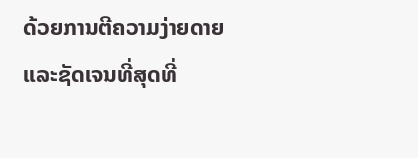ດ້ວຍການຕີຄວາມງ່າຍດາຍແລະຊັດເຈນທີ່ສຸດທີ່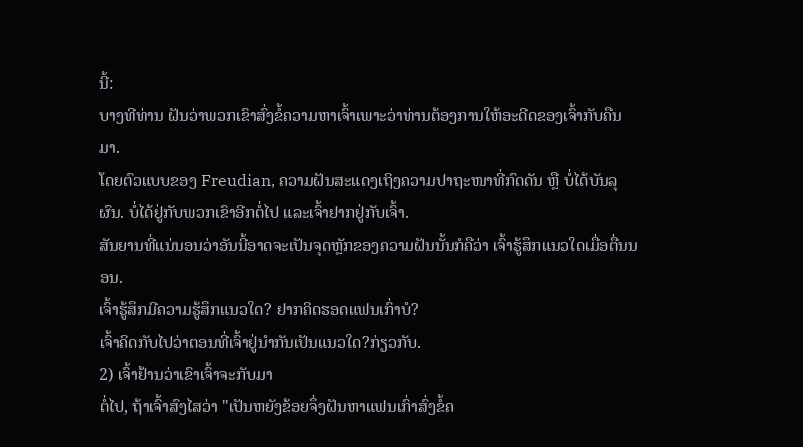ນີ້:
ບາງທີທ່ານ ຝັນວ່າພວກເຂົາສົ່ງຂໍ້ຄວາມຫາເຈົ້າເພາະວ່າທ່ານຕ້ອງການໃຫ້ອະດີດຂອງເຈົ້າກັບຄືນມາ.
ໂດຍຕົວແບບຂອງ Freudian, ຄວາມຝັນສະແດງເຖິງຄວາມປາຖະໜາທີ່ກົດດັນ ຫຼື ບໍ່ໄດ້ບັນລຸຜົນ. ບໍ່ໄດ້ຢູ່ກັບພວກເຂົາອີກຕໍ່ໄປ ແລະເຈົ້າຢາກຢູ່ກັບເຈົ້າ.
ສັນຍານທີ່ແນ່ນອນວ່າອັນນີ້ອາດຈະເປັນຈຸດຫຼັກຂອງຄວາມຝັນນັ້ນກໍຄືວ່າ ເຈົ້າຮູ້ສຶກແນວໃດເມື່ອຕື່ນນອນ.
ເຈົ້າຮູ້ສຶກມີຄວາມຮູ້ສຶກແນວໃດ? ຢາກຄິດຮອດແຟນເກົ່າບໍ?
ເຈົ້າຄິດກັບໄປວ່າຕອນທີ່ເຈົ້າຢູ່ນຳກັນເປັນແນວໃດ?ກ່ຽວກັບ.
2) ເຈົ້າຢ້ານວ່າເຂົາເຈົ້າຈະກັບມາ
ຕໍ່ໄປ, ຖ້າເຈົ້າສົງໄສວ່າ "ເປັນຫຍັງຂ້ອຍຈຶ່ງຝັນຫາແຟນເກົ່າສົ່ງຂໍ້ຄ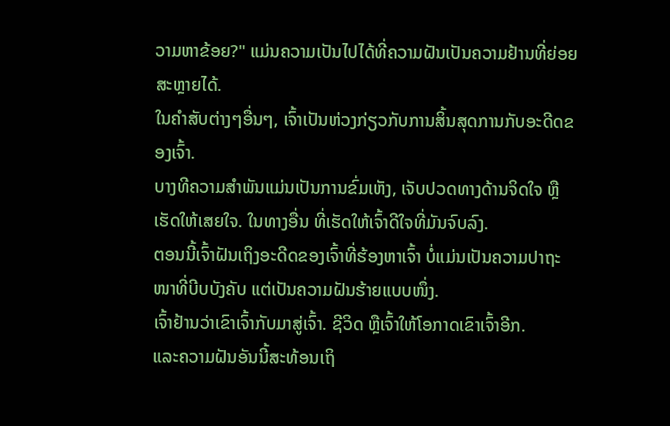ວາມຫາຂ້ອຍ?" ແມ່ນຄວາມເປັນໄປໄດ້ທີ່ຄວາມຝັນເປັນຄວາມຢ້ານທີ່ຍ່ອຍສະຫຼາຍໄດ້.
ໃນຄໍາສັບຕ່າງໆອື່ນໆ, ເຈົ້າເປັນຫ່ວງກ່ຽວກັບການສິ້ນສຸດການກັບອະດີດຂອງເຈົ້າ.
ບາງທີຄວາມສຳພັນແມ່ນເປັນການຂົ່ມເຫັງ, ເຈັບປວດທາງດ້ານຈິດໃຈ ຫຼືເຮັດໃຫ້ເສຍໃຈ. ໃນທາງອື່ນ ທີ່ເຮັດໃຫ້ເຈົ້າດີໃຈທີ່ມັນຈົບລົງ.
ຕອນນີ້ເຈົ້າຝັນເຖິງອະດີດຂອງເຈົ້າທີ່ຮ້ອງຫາເຈົ້າ ບໍ່ແມ່ນເປັນຄວາມປາຖະໜາທີ່ບີບບັງຄັບ ແຕ່ເປັນຄວາມຝັນຮ້າຍແບບໜຶ່ງ.
ເຈົ້າຢ້ານວ່າເຂົາເຈົ້າກັບມາສູ່ເຈົ້າ. ຊີວິດ ຫຼືເຈົ້າໃຫ້ໂອກາດເຂົາເຈົ້າອີກ.
ແລະຄວາມຝັນອັນນີ້ສະທ້ອນເຖິ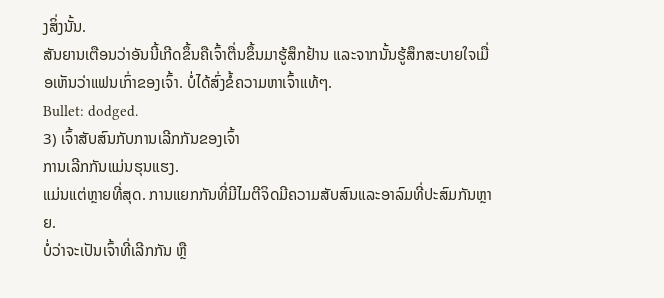ງສິ່ງນັ້ນ.
ສັນຍານເຕືອນວ່າອັນນີ້ເກີດຂຶ້ນຄືເຈົ້າຕື່ນຂຶ້ນມາຮູ້ສຶກຢ້ານ ແລະຈາກນັ້ນຮູ້ສຶກສະບາຍໃຈເມື່ອເຫັນວ່າແຟນເກົ່າຂອງເຈົ້າ. ບໍ່ໄດ້ສົ່ງຂໍ້ຄວາມຫາເຈົ້າແທ້ໆ.
Bullet: dodged.
3) ເຈົ້າສັບສົນກັບການເລີກກັນຂອງເຈົ້າ
ການເລີກກັນແມ່ນຮຸນແຮງ.
ແມ່ນແຕ່ຫຼາຍທີ່ສຸດ. ການແຍກກັນທີ່ມີໄມຕີຈິດມີຄວາມສັບສົນແລະອາລົມທີ່ປະສົມກັນຫຼາຍ.
ບໍ່ວ່າຈະເປັນເຈົ້າທີ່ເລີກກັນ ຫຼື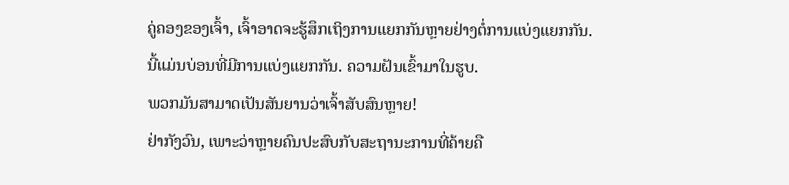ຄູ່ຄອງຂອງເຈົ້າ, ເຈົ້າອາດຈະຮູ້ສຶກເຖິງການແຍກກັນຫຼາຍຢ່າງຕໍ່ການແບ່ງແຍກກັນ.
ນີ້ແມ່ນບ່ອນທີ່ມີການແບ່ງແຍກກັນ. ຄວາມຝັນເຂົ້າມາໃນຮູບ.
ພວກມັນສາມາດເປັນສັນຍານວ່າເຈົ້າສັບສົນຫຼາຍ!
ຢ່າກັງວົນ, ເພາະວ່າຫຼາຍຄົນປະສົບກັບສະຖານະການທີ່ຄ້າຍຄື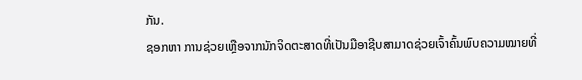ກັນ.
ຊອກຫາ ການຊ່ວຍເຫຼືອຈາກນັກຈິດຕະສາດທີ່ເປັນມືອາຊີບສາມາດຊ່ວຍເຈົ້າຄົ້ນພົບຄວາມໝາຍທີ່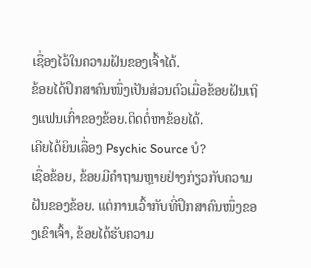ເຊື່ອງໄວ້ໃນຄວາມຝັນຂອງເຈົ້າໄດ້.
ຂ້ອຍໄດ້ປຶກສາຄົນໜຶ່ງເປັນສ່ວນຕົວເມື່ອຂ້ອຍຝັນເຖິງແຟນເກົ່າຂອງຂ້ອຍ.ຕິດຕໍ່ຫາຂ້ອຍໄດ້.
ເຄີຍໄດ້ຍິນເລື່ອງ Psychic Source ບໍ?
ເຊື່ອຂ້ອຍ, ຂ້ອຍມີຄຳຖາມຫຼາຍຢ່າງກ່ຽວກັບຄວາມຝັນຂອງຂ້ອຍ. ແຕ່ການເວົ້າກັບທີ່ປຶກສາຄົນໜຶ່ງຂອງເຂົາເຈົ້າ, ຂ້ອຍໄດ້ຮັບຄວາມ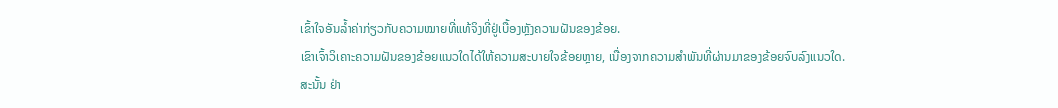ເຂົ້າໃຈອັນລ້ຳຄ່າກ່ຽວກັບຄວາມໝາຍທີ່ແທ້ຈິງທີ່ຢູ່ເບື້ອງຫຼັງຄວາມຝັນຂອງຂ້ອຍ.
ເຂົາເຈົ້າວິເຄາະຄວາມຝັນຂອງຂ້ອຍແນວໃດໄດ້ໃຫ້ຄວາມສະບາຍໃຈຂ້ອຍຫຼາຍ, ເນື່ອງຈາກຄວາມສຳພັນທີ່ຜ່ານມາຂອງຂ້ອຍຈົບລົງແນວໃດ.
ສະນັ້ນ ຢ່າ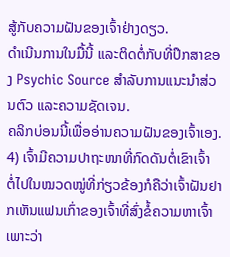ສູ້ກັບຄວາມຝັນຂອງເຈົ້າຢ່າງດຽວ.
ດຳເນີນການໃນມື້ນີ້ ແລະຕິດຕໍ່ກັບທີ່ປຶກສາຂອງ Psychic Source ສຳລັບການແນະນຳສ່ວນຕົວ ແລະຄວາມຊັດເຈນ.
ຄລິກບ່ອນນີ້ເພື່ອອ່ານຄວາມຝັນຂອງເຈົ້າເອງ.
4) ເຈົ້າມີຄວາມປາຖະໜາທີ່ກົດດັນຕໍ່ເຂົາເຈົ້າ
ຕໍ່ໄປໃນໝວດໝູ່ທີ່ກ່ຽວຂ້ອງກໍຄືວ່າເຈົ້າຝັນຢາກເຫັນແຟນເກົ່າຂອງເຈົ້າທີ່ສົ່ງຂໍ້ຄວາມຫາເຈົ້າ ເພາະວ່າ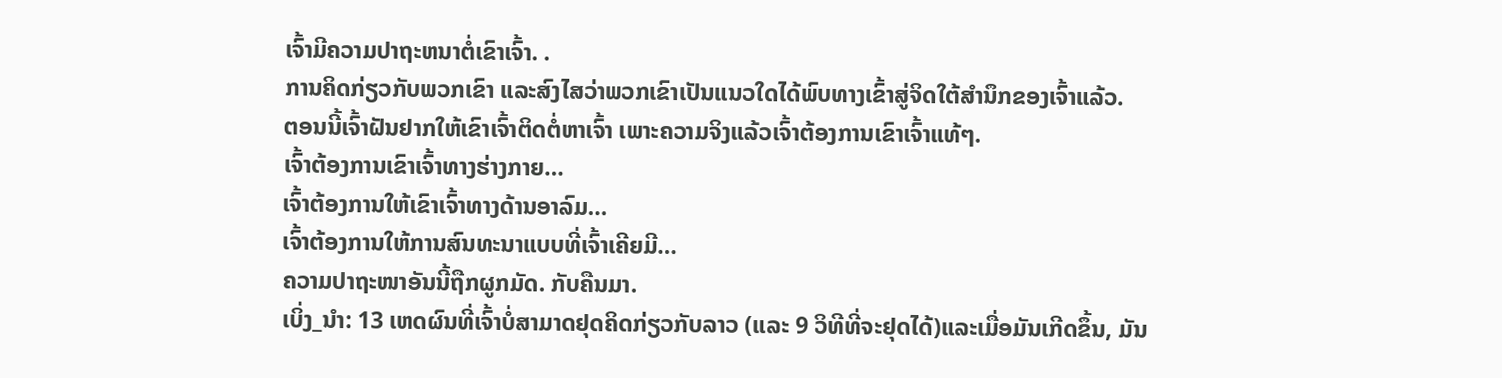ເຈົ້າມີຄວາມປາຖະຫນາຕໍ່ເຂົາເຈົ້າ. .
ການຄິດກ່ຽວກັບພວກເຂົາ ແລະສົງໄສວ່າພວກເຂົາເປັນແນວໃດໄດ້ພົບທາງເຂົ້າສູ່ຈິດໃຕ້ສຳນຶກຂອງເຈົ້າແລ້ວ.
ຕອນນີ້ເຈົ້າຝັນຢາກໃຫ້ເຂົາເຈົ້າຕິດຕໍ່ຫາເຈົ້າ ເພາະຄວາມຈິງແລ້ວເຈົ້າຕ້ອງການເຂົາເຈົ້າແທ້ໆ.
ເຈົ້າຕ້ອງການເຂົາເຈົ້າທາງຮ່າງກາຍ…
ເຈົ້າຕ້ອງການໃຫ້ເຂົາເຈົ້າທາງດ້ານອາລົມ…
ເຈົ້າຕ້ອງການໃຫ້ການສົນທະນາແບບທີ່ເຈົ້າເຄີຍມີ…
ຄວາມປາຖະໜາອັນນີ້ຖືກຜູກມັດ. ກັບຄືນມາ.
ເບິ່ງ_ນຳ: 13 ເຫດຜົນທີ່ເຈົ້າບໍ່ສາມາດຢຸດຄິດກ່ຽວກັບລາວ (ແລະ 9 ວິທີທີ່ຈະຢຸດໄດ້)ແລະເມື່ອມັນເກີດຂຶ້ນ, ມັນ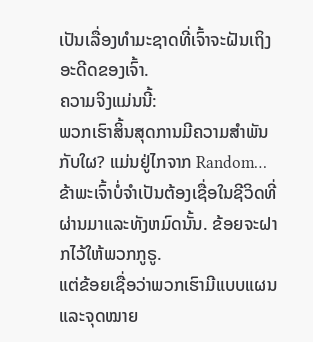ເປັນເລື່ອງທໍາມະຊາດທີ່ເຈົ້າຈະຝັນເຖິງອະດີດຂອງເຈົ້າ.
ຄວາມຈິງແມ່ນນີ້:
ພວກເຮົາສິ້ນສຸດການມີຄວາມສໍາພັນກັບໃຜ? ແມ່ນຢູ່ໄກຈາກ Random…
ຂ້າພະເຈົ້າບໍ່ຈໍາເປັນຕ້ອງເຊື່ອໃນຊີວິດທີ່ຜ່ານມາແລະທັງຫມົດນັ້ນ. ຂ້ອຍຈະຝາກໄວ້ໃຫ້ພວກກູຣູ.
ແຕ່ຂ້ອຍເຊື່ອວ່າພວກເຮົາມີແບບແຜນ ແລະຈຸດໝາຍ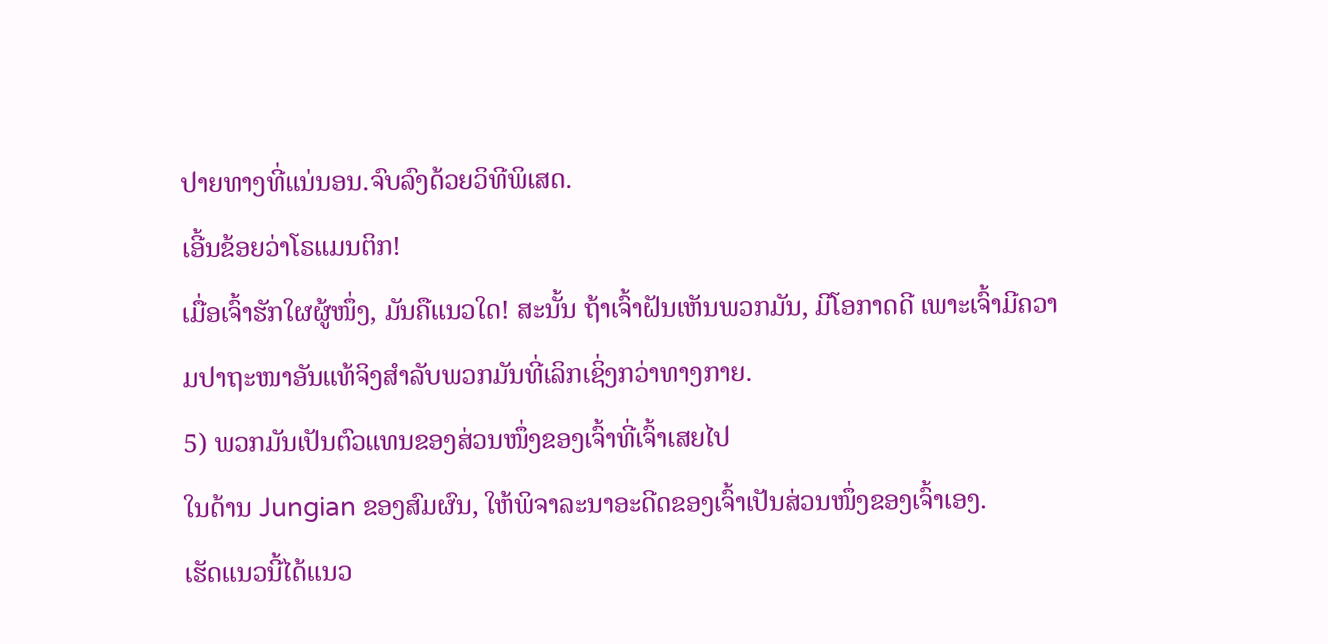ປາຍທາງທີ່ແນ່ນອນ.ຈົບລົງດ້ວຍວິທີພິເສດ.
ເອີ້ນຂ້ອຍວ່າໂຣແມນຕິກ!
ເມື່ອເຈົ້າຮັກໃຜຜູ້ໜຶ່ງ, ມັນຄືແນວໃດ! ສະນັ້ນ ຖ້າເຈົ້າຝັນເຫັນພວກມັນ, ມີໂອກາດດີ ເພາະເຈົ້າມີຄວາມປາຖະໜາອັນແທ້ຈິງສຳລັບພວກມັນທີ່ເລິກເຊິ່ງກວ່າທາງກາຍ.
5) ພວກມັນເປັນຕົວແທນຂອງສ່ວນໜຶ່ງຂອງເຈົ້າທີ່ເຈົ້າເສຍໄປ
ໃນດ້ານ Jungian ຂອງສົມຜົນ, ໃຫ້ພິຈາລະນາອະດີດຂອງເຈົ້າເປັນສ່ວນໜຶ່ງຂອງເຈົ້າເອງ.
ເຮັດແນວນີ້ໄດ້ແນວ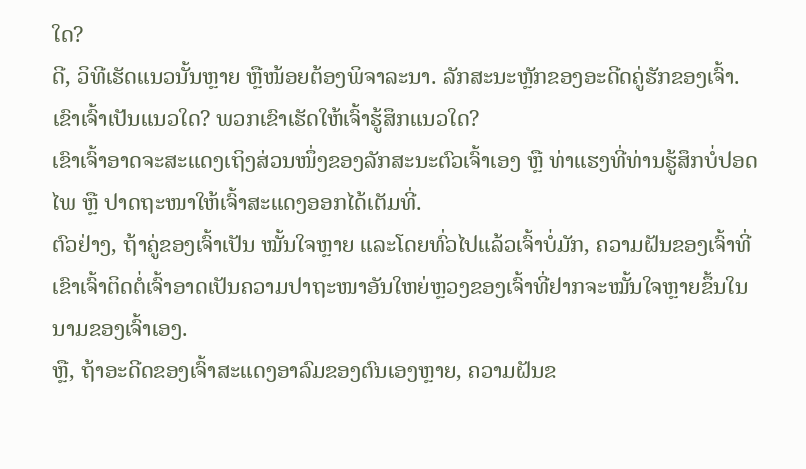ໃດ?
ດີ, ວິທີເຮັດແນວນັ້ນຫຼາຍ ຫຼືໜ້ອຍຕ້ອງພິຈາລະນາ. ລັກສະນະຫຼັກຂອງອະດີດຄູ່ຮັກຂອງເຈົ້າ.
ເຂົາເຈົ້າເປັນແນວໃດ? ພວກເຂົາເຮັດໃຫ້ເຈົ້າຮູ້ສຶກແນວໃດ?
ເຂົາເຈົ້າອາດຈະສະແດງເຖິງສ່ວນໜຶ່ງຂອງລັກສະນະຕົວເຈົ້າເອງ ຫຼື ທ່າແຮງທີ່ທ່ານຮູ້ສຶກບໍ່ປອດໄພ ຫຼື ປາດຖະໜາໃຫ້ເຈົ້າສະແດງອອກໄດ້ເຕັມທີ່.
ຕົວຢ່າງ, ຖ້າຄູ່ຂອງເຈົ້າເປັນ ໝັ້ນໃຈຫຼາຍ ແລະໂດຍທົ່ວໄປແລ້ວເຈົ້າບໍ່ມັກ, ຄວາມຝັນຂອງເຈົ້າທີ່ເຂົາເຈົ້າຕິດຕໍ່ເຈົ້າອາດເປັນຄວາມປາຖະໜາອັນໃຫຍ່ຫຼວງຂອງເຈົ້າທີ່ຢາກຈະໝັ້ນໃຈຫຼາຍຂຶ້ນໃນນາມຂອງເຈົ້າເອງ.
ຫຼື, ຖ້າອະດີດຂອງເຈົ້າສະແດງອາລົມຂອງຕົນເອງຫຼາຍ, ຄວາມຝັນຂ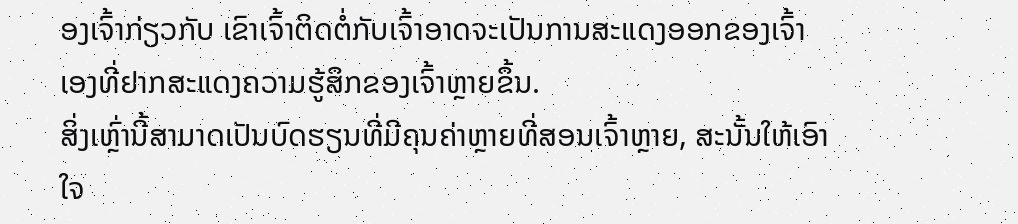ອງເຈົ້າກ່ຽວກັບ ເຂົາເຈົ້າຕິດຕໍ່ກັບເຈົ້າອາດຈະເປັນການສະແດງອອກຂອງເຈົ້າເອງທີ່ຢາກສະແດງຄວາມຮູ້ສຶກຂອງເຈົ້າຫຼາຍຂຶ້ນ.
ສິ່ງເຫຼົ່ານີ້ສາມາດເປັນບົດຮຽນທີ່ມີຄຸນຄ່າຫຼາຍທີ່ສອນເຈົ້າຫຼາຍ, ສະນັ້ນໃຫ້ເອົາໃຈ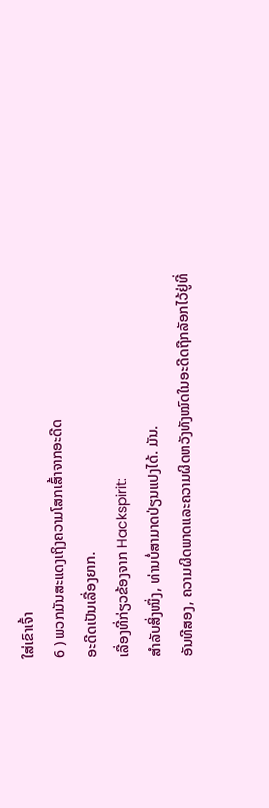ໃສ່ເຂົາເຈົ້າ
6 ) ພວກມັນສະແດງເຖິງຄວາມໂສກເສົ້າຈາກອະດີດ
ອະດີດເປັນເລື່ອງຍາກ.
ເລື່ອງທີ່ກ່ຽວຂ້ອງຈາກ Hackspirit:
ສຳລັບສິ່ງໜຶ່ງ, ທ່ານບໍ່ສາມາດປ່ຽນແປງໄດ້. ມັນ.
ອັນທີສອງ, ຄວາມຜິດພາດແລະຄວາມຜິດຫວັງທັງໝົດໃນອະດີດຖືກລັອກໄວ້ຢູ່ທີ່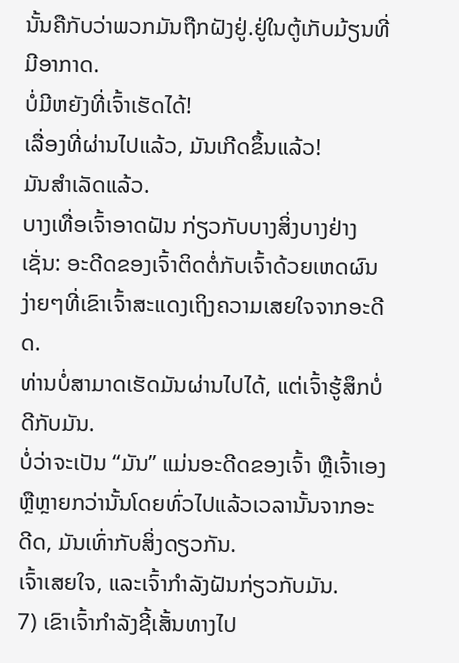ນັ້ນຄືກັບວ່າພວກມັນຖືກຝັງຢູ່.ຢູ່ໃນຕູ້ເກັບມ້ຽນທີ່ມີອາກາດ.
ບໍ່ມີຫຍັງທີ່ເຈົ້າເຮັດໄດ້!
ເລື່ອງທີ່ຜ່ານໄປແລ້ວ, ມັນເກີດຂຶ້ນແລ້ວ!
ມັນສຳເລັດແລ້ວ.
ບາງເທື່ອເຈົ້າອາດຝັນ ກ່ຽວກັບບາງສິ່ງບາງຢ່າງເຊັ່ນ: ອະດີດຂອງເຈົ້າຕິດຕໍ່ກັບເຈົ້າດ້ວຍເຫດຜົນງ່າຍໆທີ່ເຂົາເຈົ້າສະແດງເຖິງຄວາມເສຍໃຈຈາກອະດີດ.
ທ່ານບໍ່ສາມາດເຮັດມັນຜ່ານໄປໄດ້, ແຕ່ເຈົ້າຮູ້ສຶກບໍ່ດີກັບມັນ.
ບໍ່ວ່າຈະເປັນ “ມັນ” ແມ່ນອະດີດຂອງເຈົ້າ ຫຼືເຈົ້າເອງ ຫຼືຫຼາຍກວ່ານັ້ນໂດຍທົ່ວໄປແລ້ວເວລານັ້ນຈາກອະດີດ, ມັນເທົ່າກັບສິ່ງດຽວກັນ.
ເຈົ້າເສຍໃຈ, ແລະເຈົ້າກຳລັງຝັນກ່ຽວກັບມັນ.
7) ເຂົາເຈົ້າກຳລັງຊີ້ເສັ້ນທາງໄປ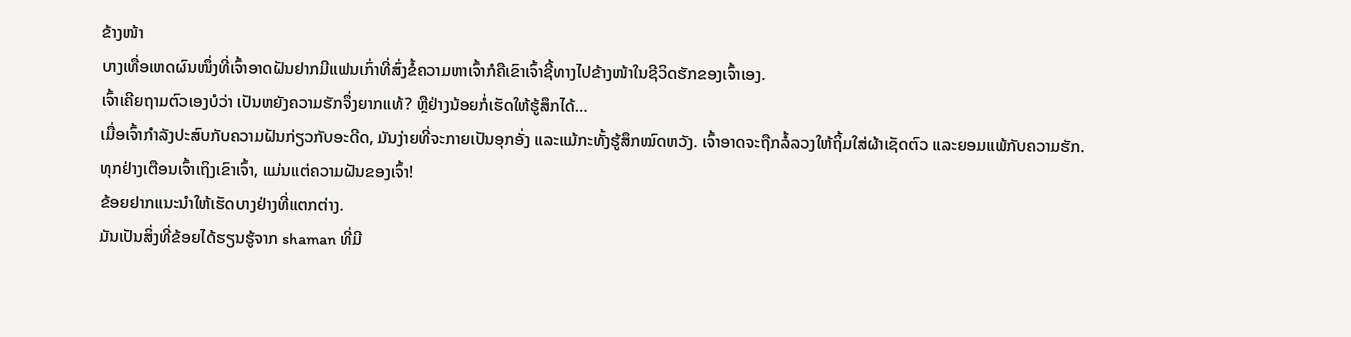ຂ້າງໜ້າ
ບາງເທື່ອເຫດຜົນໜຶ່ງທີ່ເຈົ້າອາດຝັນຢາກມີແຟນເກົ່າທີ່ສົ່ງຂໍ້ຄວາມຫາເຈົ້າກໍຄືເຂົາເຈົ້າຊີ້ທາງໄປຂ້າງໜ້າໃນຊີວິດຮັກຂອງເຈົ້າເອງ.
ເຈົ້າເຄີຍຖາມຕົວເອງບໍວ່າ ເປັນຫຍັງຄວາມຮັກຈຶ່ງຍາກແທ້? ຫຼືຢ່າງນ້ອຍກໍ່ເຮັດໃຫ້ຮູ້ສຶກໄດ້…
ເມື່ອເຈົ້າກຳລັງປະສົບກັບຄວາມຝັນກ່ຽວກັບອະດີດ, ມັນງ່າຍທີ່ຈະກາຍເປັນອຸກອັ່ງ ແລະແມ້ກະທັ້ງຮູ້ສຶກໝົດຫວັງ. ເຈົ້າອາດຈະຖືກລໍ້ລວງໃຫ້ຖິ້ມໃສ່ຜ້າເຊັດຕົວ ແລະຍອມແພ້ກັບຄວາມຮັກ.
ທຸກຢ່າງເຕືອນເຈົ້າເຖິງເຂົາເຈົ້າ, ແມ່ນແຕ່ຄວາມຝັນຂອງເຈົ້າ!
ຂ້ອຍຢາກແນະນຳໃຫ້ເຮັດບາງຢ່າງທີ່ແຕກຕ່າງ.
ມັນເປັນສິ່ງທີ່ຂ້ອຍໄດ້ຮຽນຮູ້ຈາກ shaman ທີ່ມີ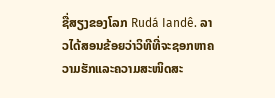ຊື່ສຽງຂອງໂລກ Rudá Iandê. ລາວໄດ້ສອນຂ້ອຍວ່າວິທີທີ່ຈະຊອກຫາຄວາມຮັກແລະຄວາມສະໜິດສະ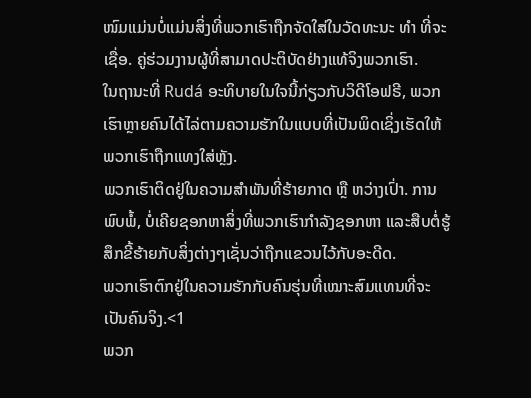ໜົມແມ່ນບໍ່ແມ່ນສິ່ງທີ່ພວກເຮົາຖືກຈັດໃສ່ໃນວັດທະນະ ທຳ ທີ່ຈະເຊື່ອ. ຄູ່ຮ່ວມງານຜູ້ທີ່ສາມາດປະຕິບັດຢ່າງແທ້ຈິງພວກເຮົາ.
ໃນຖານະທີ່ Rudá ອະທິບາຍໃນໃຈນີ້ກ່ຽວກັບວິດີໂອຟຣີ, ພວກເຮົາຫຼາຍຄົນໄດ້ໄລ່ຕາມຄວາມຮັກໃນແບບທີ່ເປັນພິດເຊິ່ງເຮັດໃຫ້ພວກເຮົາຖືກແທງໃສ່ຫຼັງ.
ພວກເຮົາຕິດຢູ່ໃນຄວາມສຳພັນທີ່ຮ້າຍກາດ ຫຼື ຫວ່າງເປົ່າ. ການພົບພໍ້, ບໍ່ເຄີຍຊອກຫາສິ່ງທີ່ພວກເຮົາກໍາລັງຊອກຫາ ແລະສືບຕໍ່ຮູ້ສຶກຂີ້ຮ້າຍກັບສິ່ງຕ່າງໆເຊັ່ນວ່າຖືກແຂວນໄວ້ກັບອະດີດ.
ພວກເຮົາຕົກຢູ່ໃນຄວາມຮັກກັບຄົນຮຸ່ນທີ່ເໝາະສົມແທນທີ່ຈະເປັນຄົນຈິງ.<1
ພວກ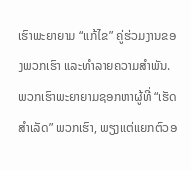ເຮົາພະຍາຍາມ “ແກ້ໄຂ” ຄູ່ຮ່ວມງານຂອງພວກເຮົາ ແລະທໍາລາຍຄວາມສໍາພັນ.
ພວກເຮົາພະຍາຍາມຊອກຫາຜູ້ທີ່ “ເຮັດສໍາເລັດ” ພວກເຮົາ, ພຽງແຕ່ແຍກຕົວອ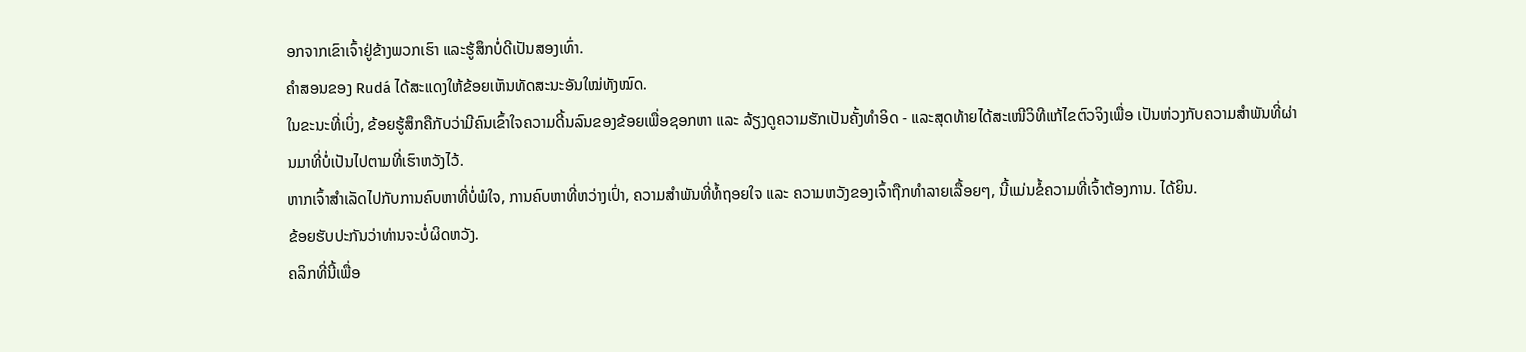ອກຈາກເຂົາເຈົ້າຢູ່ຂ້າງພວກເຮົາ ແລະຮູ້ສຶກບໍ່ດີເປັນສອງເທົ່າ.
ຄຳສອນຂອງ Rudá ໄດ້ສະແດງໃຫ້ຂ້ອຍເຫັນທັດສະນະອັນໃໝ່ທັງໝົດ.
ໃນຂະນະທີ່ເບິ່ງ, ຂ້ອຍຮູ້ສຶກຄືກັບວ່າມີຄົນເຂົ້າໃຈຄວາມດີ້ນລົນຂອງຂ້ອຍເພື່ອຊອກຫາ ແລະ ລ້ຽງດູຄວາມຮັກເປັນຄັ້ງທຳອິດ - ແລະສຸດທ້າຍໄດ້ສະເໜີວິທີແກ້ໄຂຕົວຈິງເພື່ອ ເປັນຫ່ວງກັບຄວາມສຳພັນທີ່ຜ່ານມາທີ່ບໍ່ເປັນໄປຕາມທີ່ເຮົາຫວັງໄວ້.
ຫາກເຈົ້າສຳເລັດໄປກັບການຄົບຫາທີ່ບໍ່ພໍໃຈ, ການຄົບຫາທີ່ຫວ່າງເປົ່າ, ຄວາມສຳພັນທີ່ທໍ້ຖອຍໃຈ ແລະ ຄວາມຫວັງຂອງເຈົ້າຖືກທຳລາຍເລື້ອຍໆ, ນີ້ແມ່ນຂໍ້ຄວາມທີ່ເຈົ້າຕ້ອງການ. ໄດ້ຍິນ.
ຂ້ອຍຮັບປະກັນວ່າທ່ານຈະບໍ່ຜິດຫວັງ.
ຄລິກທີ່ນີ້ເພື່ອ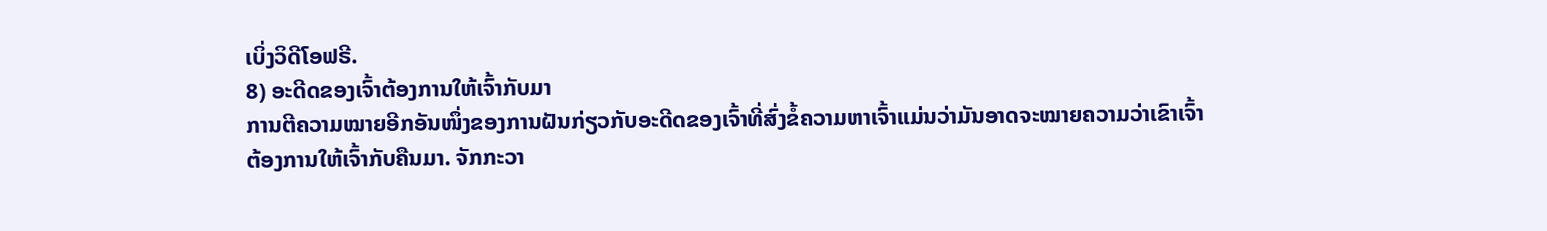ເບິ່ງວິດີໂອຟຣີ.
8) ອະດີດຂອງເຈົ້າຕ້ອງການໃຫ້ເຈົ້າກັບມາ
ການຕີຄວາມໝາຍອີກອັນໜຶ່ງຂອງການຝັນກ່ຽວກັບອະດີດຂອງເຈົ້າທີ່ສົ່ງຂໍ້ຄວາມຫາເຈົ້າແມ່ນວ່າມັນອາດຈະໝາຍຄວາມວ່າເຂົາເຈົ້າຕ້ອງການໃຫ້ເຈົ້າກັບຄືນມາ. ຈັກກະວາ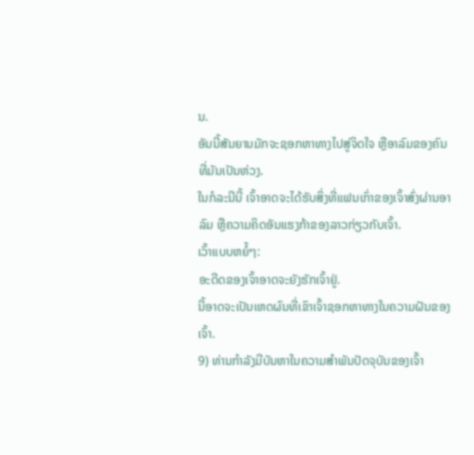ນ.
ອັນນີ້ສັນຍານມັກຈະຊອກຫາທາງໄປສູ່ຈິດໃຈ ຫຼືອາລົມຂອງຄົນທີ່ມັນເປັນຫ່ວງ.
ໃນກໍລະນີນີ້ ເຈົ້າອາດຈະໄດ້ຮັບສິ່ງທີ່ແຟນເກົ່າຂອງເຈົ້າສົ່ງຜ່ານອາລົມ ຫຼືຄວາມຄິດອັນແຮງກ້າຂອງລາວກ່ຽວກັບເຈົ້າ.
ເວົ້າແບບຫຍໍ້ໆ:
ອະດີດຂອງເຈົ້າອາດຈະຍັງຮັກເຈົ້າຢູ່.
ນີ້ອາດຈະເປັນເຫດຜົນທີ່ເຂົາເຈົ້າຊອກຫາທາງໃນຄວາມຝັນຂອງເຈົ້າ.
9) ທ່ານກຳລັງມີບັນຫາໃນຄວາມສຳພັນປັດຈຸບັນຂອງເຈົ້າ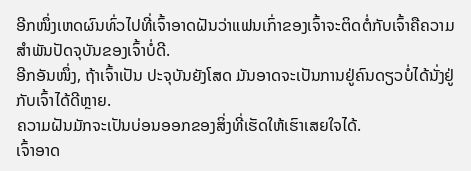ອີກໜຶ່ງເຫດຜົນທົ່ວໄປທີ່ເຈົ້າອາດຝັນວ່າແຟນເກົ່າຂອງເຈົ້າຈະຕິດຕໍ່ກັບເຈົ້າຄືຄວາມສຳພັນປັດຈຸບັນຂອງເຈົ້າບໍ່ດີ.
ອີກອັນໜຶ່ງ, ຖ້າເຈົ້າເປັນ ປະຈຸບັນຍັງໂສດ ມັນອາດຈະເປັນການຢູ່ຄົນດຽວບໍ່ໄດ້ນັ່ງຢູ່ກັບເຈົ້າໄດ້ດີຫຼາຍ.
ຄວາມຝັນມັກຈະເປັນບ່ອນອອກຂອງສິ່ງທີ່ເຮັດໃຫ້ເຮົາເສຍໃຈໄດ້.
ເຈົ້າອາດ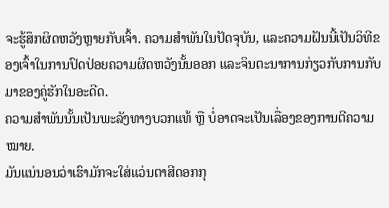ຈະຮູ້ສຶກຜິດຫວັງຫຼາຍກັບເຈົ້າ. ຄວາມສຳພັນໃນປັດຈຸບັນ, ແລະຄວາມຝັນນີ້ເປັນວິທີຂອງເຈົ້າໃນການປົດປ່ອຍຄວາມຜິດຫວັງນັ້ນອອກ ແລະຈິນຕະນາການກ່ຽວກັບການກັບມາຂອງຄູ່ຮັກໃນອະດີດ.
ຄວາມສຳພັນນັ້ນເປັນພະລັງທາງບວກແທ້ ຫຼື ບໍ່ອາດຈະເປັນເລື່ອງຂອງການຕີຄວາມໝາຍ.
ມັນແນ່ນອນວ່າເຮົາມັກຈະໃສ່ແວ່ນຕາສີດອກກຸ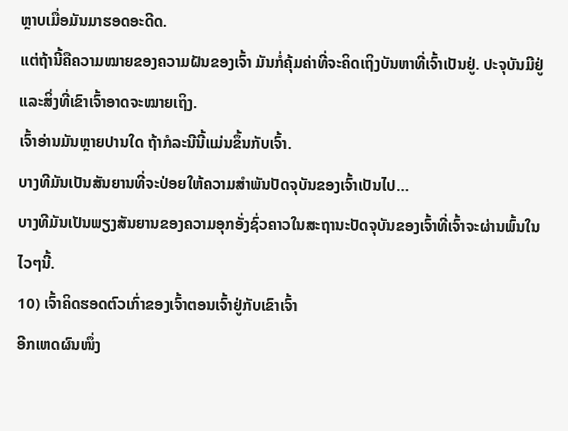ຫຼາບເມື່ອມັນມາຮອດອະດີດ.
ແຕ່ຖ້ານີ້ຄືຄວາມໝາຍຂອງຄວາມຝັນຂອງເຈົ້າ ມັນກໍ່ຄຸ້ມຄ່າທີ່ຈະຄິດເຖິງບັນຫາທີ່ເຈົ້າເປັນຢູ່. ປະຈຸບັນມີຢູ່ ແລະສິ່ງທີ່ເຂົາເຈົ້າອາດຈະໝາຍເຖິງ.
ເຈົ້າອ່ານມັນຫຼາຍປານໃດ ຖ້າກໍລະນີນີ້ແມ່ນຂຶ້ນກັບເຈົ້າ.
ບາງທີມັນເປັນສັນຍານທີ່ຈະປ່ອຍໃຫ້ຄວາມສຳພັນປັດຈຸບັນຂອງເຈົ້າເປັນໄປ…
ບາງທີມັນເປັນພຽງສັນຍານຂອງຄວາມອຸກອັ່ງຊົ່ວຄາວໃນສະຖານະປັດຈຸບັນຂອງເຈົ້າທີ່ເຈົ້າຈະຜ່ານພົ້ນໃນໄວໆນີ້.
10) ເຈົ້າຄິດຮອດຕົວເກົ່າຂອງເຈົ້າຕອນເຈົ້າຢູ່ກັບເຂົາເຈົ້າ
ອີກເຫດຜົນໜຶ່ງ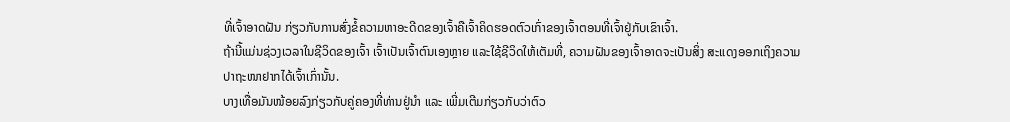ທີ່ເຈົ້າອາດຝັນ ກ່ຽວກັບການສົ່ງຂໍ້ຄວາມຫາອະດີດຂອງເຈົ້າຄືເຈົ້າຄິດຮອດຕົວເກົ່າຂອງເຈົ້າຕອນທີ່ເຈົ້າຢູ່ກັບເຂົາເຈົ້າ.
ຖ້ານີ້ແມ່ນຊ່ວງເວລາໃນຊີວິດຂອງເຈົ້າ ເຈົ້າເປັນເຈົ້າຕົນເອງຫຼາຍ ແລະໃຊ້ຊີວິດໃຫ້ເຕັມທີ່, ຄວາມຝັນຂອງເຈົ້າອາດຈະເປັນສິ່ງ ສະແດງອອກເຖິງຄວາມປາຖະໜາຢາກໄດ້ເຈົ້າເກົ່ານັ້ນ.
ບາງເທື່ອມັນໜ້ອຍລົງກ່ຽວກັບຄູ່ຄອງທີ່ທ່ານຢູ່ນຳ ແລະ ເພີ່ມເຕີມກ່ຽວກັບວ່າຕົວ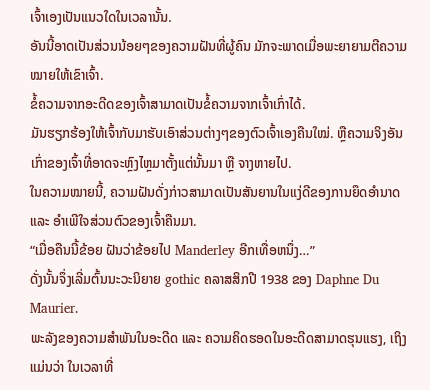ເຈົ້າເອງເປັນແນວໃດໃນເວລານັ້ນ.
ອັນນີ້ອາດເປັນສ່ວນນ້ອຍໆຂອງຄວາມຝັນທີ່ຜູ້ຄົນ ມັກຈະພາດເມື່ອພະຍາຍາມຕີຄວາມໝາຍໃຫ້ເຂົາເຈົ້າ.
ຂໍ້ຄວາມຈາກອະດີດຂອງເຈົ້າສາມາດເປັນຂໍ້ຄວາມຈາກເຈົ້າເກົ່າໄດ້.
ມັນຮຽກຮ້ອງໃຫ້ເຈົ້າກັບມາຮັບເອົາສ່ວນຕ່າງໆຂອງຕົວເຈົ້າເອງຄືນໃໝ່. ຫຼືຄວາມຈິງອັນເກົ່າຂອງເຈົ້າທີ່ອາດຈະຫຼົງໄຫຼມາຕັ້ງແຕ່ນັ້ນມາ ຫຼື ຈາງຫາຍໄປ.
ໃນຄວາມໝາຍນີ້, ຄວາມຝັນດັ່ງກ່າວສາມາດເປັນສັນຍານໃນແງ່ດີຂອງການຍຶດອຳນາດ ແລະ ອຳເພີໃຈສ່ວນຕົວຂອງເຈົ້າຄືນມາ.
“ເມື່ອຄືນນີ້ຂ້ອຍ ຝັນວ່າຂ້ອຍໄປ Manderley ອີກເທື່ອຫນຶ່ງ…”
ດັ່ງນັ້ນຈຶ່ງເລີ່ມຕົ້ນນະວະນິຍາຍ gothic ຄລາສສິກປີ 1938 ຂອງ Daphne Du Maurier.
ພະລັງຂອງຄວາມສຳພັນໃນອະດີດ ແລະ ຄວາມຄິດຮອດໃນອະດີດສາມາດຮຸນແຮງ, ເຖິງແມ່ນວ່າ ໃນເວລາທີ່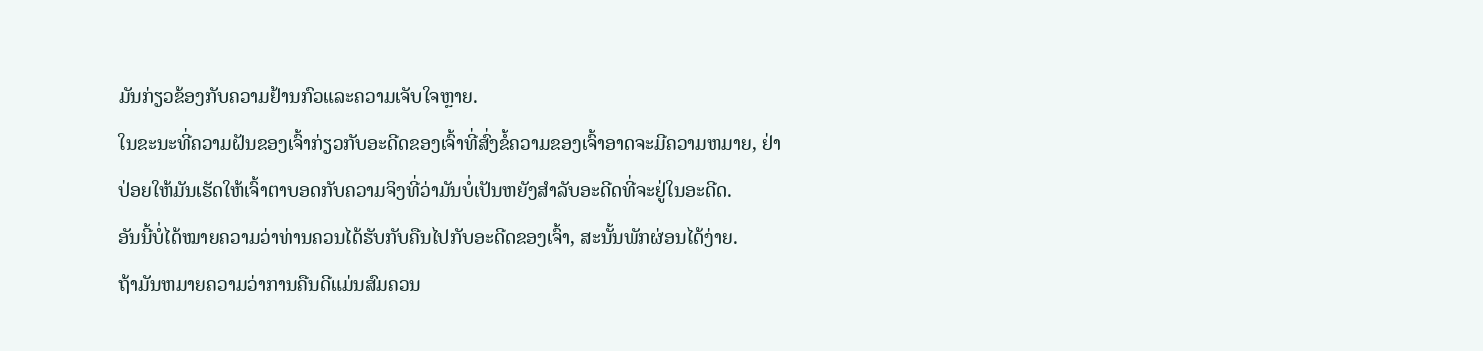ມັນກ່ຽວຂ້ອງກັບຄວາມຢ້ານກົວແລະຄວາມເຈັບໃຈຫຼາຍ.
ໃນຂະນະທີ່ຄວາມຝັນຂອງເຈົ້າກ່ຽວກັບອະດີດຂອງເຈົ້າທີ່ສົ່ງຂໍ້ຄວາມຂອງເຈົ້າອາດຈະມີຄວາມຫມາຍ, ຢ່າປ່ອຍໃຫ້ມັນເຮັດໃຫ້ເຈົ້າຕາບອດກັບຄວາມຈິງທີ່ວ່າມັນບໍ່ເປັນຫຍັງສໍາລັບອະດີດທີ່ຈະຢູ່ໃນອະດີດ.
ອັນນີ້ບໍ່ໄດ້ໝາຍຄວາມວ່າທ່ານຄວນໄດ້ຮັບກັບຄືນໄປກັບອະດີດຂອງເຈົ້າ, ສະນັ້ນພັກຜ່ອນໄດ້ງ່າຍ.
ຖ້າມັນຫມາຍຄວາມວ່າການຄືນດີແມ່ນສົມຄວນ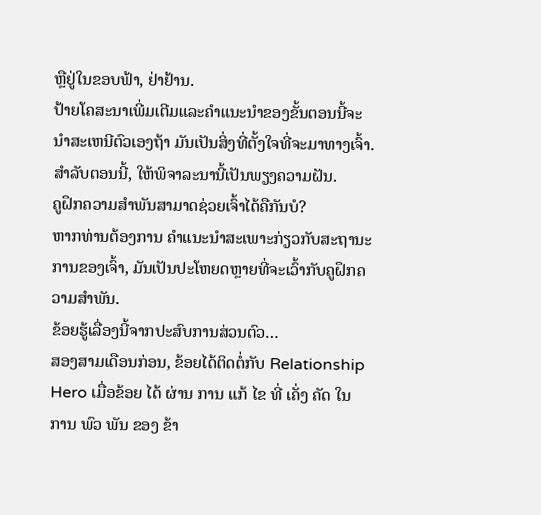ຫຼືຢູ່ໃນຂອບຟ້າ, ຢ່າຢ້ານ.
ປ້າຍໂຄສະນາເພີ່ມເຕີມແລະຄໍາແນະນໍາຂອງຂັ້ນຕອນນີ້ຈະນໍາສະເຫນີຕົວເອງຖ້າ ມັນເປັນສິ່ງທີ່ຕັ້ງໃຈທີ່ຈະມາທາງເຈົ້າ.
ສຳລັບຕອນນີ້, ໃຫ້ພິຈາລະນານີ້ເປັນພຽງຄວາມຝັນ.
ຄູຝຶກຄວາມສຳພັນສາມາດຊ່ວຍເຈົ້າໄດ້ຄືກັນບໍ?
ຫາກທ່ານຕ້ອງການ ຄໍາແນະນໍາສະເພາະກ່ຽວກັບສະຖານະການຂອງເຈົ້າ, ມັນເປັນປະໂຫຍດຫຼາຍທີ່ຈະເວົ້າກັບຄູຝຶກຄວາມສຳພັນ.
ຂ້ອຍຮູ້ເລື່ອງນີ້ຈາກປະສົບການສ່ວນຕົວ…
ສອງສາມເດືອນກ່ອນ, ຂ້ອຍໄດ້ຕິດຕໍ່ກັບ Relationship Hero ເມື່ອຂ້ອຍ ໄດ້ ຜ່ານ ການ ແກ້ ໄຂ ທີ່ ເຄັ່ງ ຄັດ ໃນ ການ ພົວ ພັນ ຂອງ ຂ້າ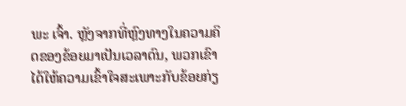ພະ ເຈົ້າ. ຫຼັງຈາກທີ່ຫຼົງທາງໃນຄວາມຄິດຂອງຂ້ອຍມາເປັນເວລາດົນ, ພວກເຂົາໄດ້ໃຫ້ຄວາມເຂົ້າໃຈສະເພາະກັບຂ້ອຍກ່ຽ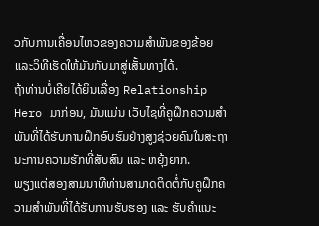ວກັບການເຄື່ອນໄຫວຂອງຄວາມສຳພັນຂອງຂ້ອຍ ແລະວິທີເຮັດໃຫ້ມັນກັບມາສູ່ເສັ້ນທາງໄດ້.
ຖ້າທ່ານບໍ່ເຄີຍໄດ້ຍິນເລື່ອງ Relationship Hero ມາກ່ອນ, ມັນແມ່ນ ເວັບໄຊທີ່ຄູຝຶກຄວາມສຳພັນທີ່ໄດ້ຮັບການຝຶກອົບຮົມຢ່າງສູງຊ່ວຍຄົນໃນສະຖານະການຄວາມຮັກທີ່ສັບສົນ ແລະ ຫຍຸ້ງຍາກ.
ພຽງແຕ່ສອງສາມນາທີທ່ານສາມາດຕິດຕໍ່ກັບຄູຝຶກຄວາມສຳພັນທີ່ໄດ້ຮັບການຮັບຮອງ ແລະ ຮັບຄຳແນະ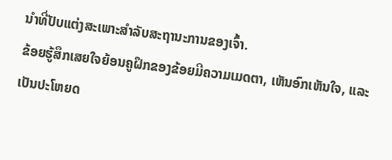ນຳທີ່ປັບແຕ່ງສະເພາະສຳລັບສະຖານະການຂອງເຈົ້າ.
ຂ້ອຍຮູ້ສຶກເສຍໃຈຍ້ອນຄູຝຶກຂອງຂ້ອຍມີຄວາມເມດຕາ, ເຫັນອົກເຫັນໃຈ, ແລະເປັນປະໂຫຍດ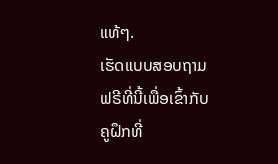ແທ້ໆ.
ເຮັດແບບສອບຖາມຟຣີທີ່ນີ້ເພື່ອເຂົ້າກັບຄູຝຶກທີ່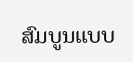ສົມບູນແບບ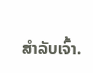ສຳລັບເຈົ້າ.